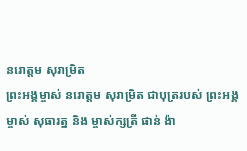នរោត្តម សុរាម្រិត
ព្រះអង្គម្ចាស់ នរោត្តម សុរាម្រិត ជាបុត្ររបស់ ព្រះអង្គម្ចាស់ សុធារត្ន និង ម្ចាស់ក្សត្រី ផាន់ ង៉ា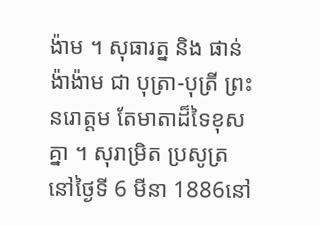ង៉ាម ។ សុធារត្ន និង ផាន់ ង៉ាង៉ាម ជា បុត្រា-បុត្រី ព្រះនរោត្តម តែមាតាដ៏ទៃខុស គ្នា ។ សុរាម្រិត ប្រសូត្រ នៅថ្ងៃទី 6 មីនា 1886នៅ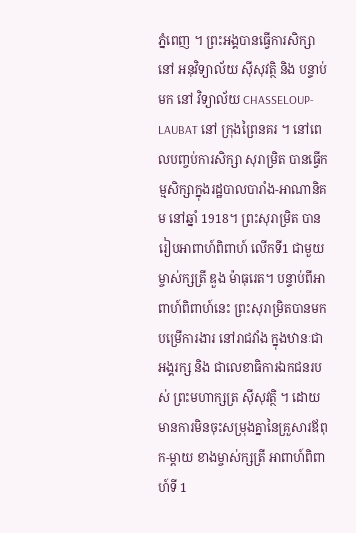ភ្នំពេញ ។ ព្រះអង្គបានធ្វើការសិក្សា នៅ អនុវិទ្យាល័យ ស៊ីសុវត្ថិ និង បន្ទាប់មក នៅ វិទ្យាល័យ CHASSELOUP-LAUBAT នៅ ក្រុងព្រៃនគរ ។ នៅពេលបញ្ចប់ការសិក្សា សុរាម្រិត បានធ្វើកម្មសិក្សាក្នុងរដ្ឋបាលបារាំង-អាណានិគម នៅឆ្នាំ 1918។ ព្រះសុរាម្រិត បានរៀបអាពាហ៍ពិពាហ៍ លើកទី1 ជាមួយ ម្ចាស់ក្សត្រី ឌួង ម៉ាធុរេត។ បន្ទាប់ពីអាពាហ៍ពិពាហ៍នេះ ព្រះសុរាម្រិតបានមកបម្រើការងារ នៅរាជវាំង ក្នុងឋានៈជាអង្គរក្ស និង ជាលេខាធិការឯកជនរបស់ ព្រះមហាក្សត្រ ស៊ីសុវត្ថិ ។ ដោយមានការមិនចុះសម្រុងគ្នានៃគ្រួសារឪពុក-ម្តាយ ខាងម្ចាស់ក្សត្រី អាពាហ៍ពិពាហ៍ទី 1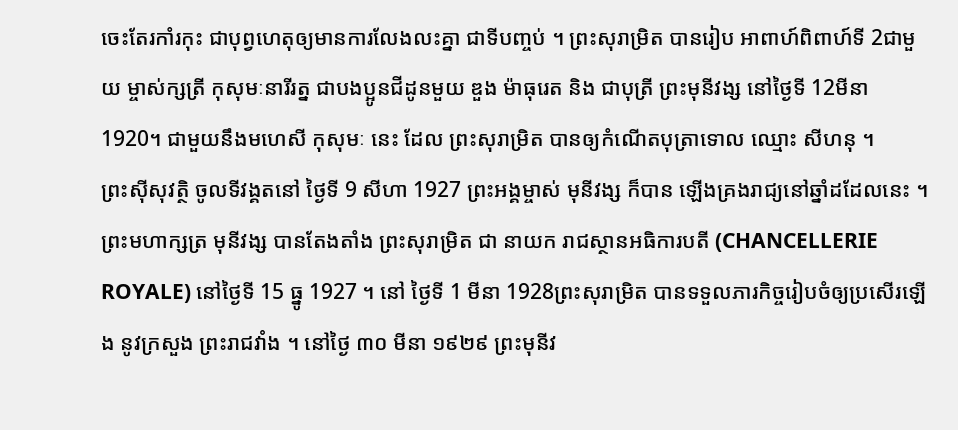ចេះតែរកាំរកុះ ជាបុព្វហេតុឲ្យមានការលែងលះគ្នា ជាទីបញ្ចប់ ។ ព្រះសុរាម្រិត បានរៀប អាពាហ៍ពិពាហ៍ទី 2ជាមួយ ម្ចាស់ក្សត្រី កុសុមៈនារីរត្ន ជាបងប្អូនជីដូនមួយ ឌួង ម៉ាធុរេត និង ជាបុត្រី ព្រះមុនីវង្ស នៅថ្ងៃទី 12មីនា 1920។ ជាមួយនឹងមហេសី កុសុមៈ នេះ ដែល ព្រះសុរាម្រិត បានឲ្យកំណើតបុត្រាទោល ឈ្មោះ សីហនុ ។
ព្រះស៊ីសុវត្ថិ ចូលទីវង្គតនៅ ថ្ងៃទី 9 សីហា 1927 ព្រះអង្គម្ចាស់ មុនីវង្ស ក៏បាន ឡើងគ្រងរាជ្យនៅឆ្នាំដដែលនេះ ។ ព្រះមហាក្សត្រ មុនីវង្ស បានតែងតាំង ព្រះសុរាម្រិត ជា នាយក រាជស្ថានអធិការបតី (CHANCELLERIE ROYALE) នៅថ្ងៃទី 15 ធ្នូ 1927 ។ នៅ ថ្ងៃទី 1 មីនា 1928ព្រះសុរាម្រិត បានទទួលភារកិច្ចរៀបចំឲ្យប្រសើរឡើង នូវក្រសួង ព្រះរាជវាំង ។ នៅថ្ងៃ ៣០ មីនា ១៩២៩ ព្រះមុនីវ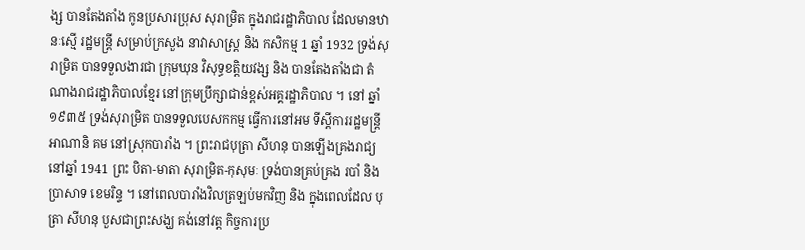ង្ស បានតែងតាំង កូនប្រសារប្រុស សុរាម្រិត ក្នុងរាជរដ្ឋាភិបាល ដែលមានឋានៈស្មើ រដ្ឋមន្ត្រី សម្រាប់ក្រសួង នាវាសាស្ត្រ និង កសិកម្ម 1 ឆ្នាំ 1932 ទ្រង់សុរាម្រិត បានទទួលងារជា ក្រុមឃុន វិសុទ្ធខត្តិយវង្ស និង បានតែងតាំងជា តំណាងរាជរដ្ឋាភិបាលខ្មែរ នៅក្រុមប្រឹក្សាជាន់ខ្ពស់អគ្គរដ្ឋាភិបាល ។ នៅ ឆ្នាំ ១៩៣៥ ទ្រង់សុរាម្រិត បានទទួលបេសកកម្ម ធ្វើការនៅអម ទីស្តីការរដ្ឋមន្ត្រី អាណានិ គម នៅស្រុកបារាំង ។ ព្រះរាជបុត្រា សីហនុ បានឡើងគ្រងរាជ្យ នៅឆ្នាំ 1941 ព្រះ បិតា-មាតា សុរាម្រិត-កុសុមៈ ទ្រង់បានគ្រប់គ្រង របាំ និងប្រាសាទ ខេមរិន្ទ ។ នៅពេលបារាំងវិលត្រឡប់មកវិញ និង ក្នុងពេលដែល បុត្រា សីហនុ បួសជាព្រះសង្ឃ គង់នៅវត្ត កិច្ចការប្រ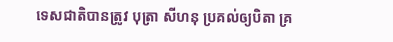ទេសជាតិបានត្រូវ បុត្រា សីហនុ ប្រគល់ឲ្យបិតា គ្រ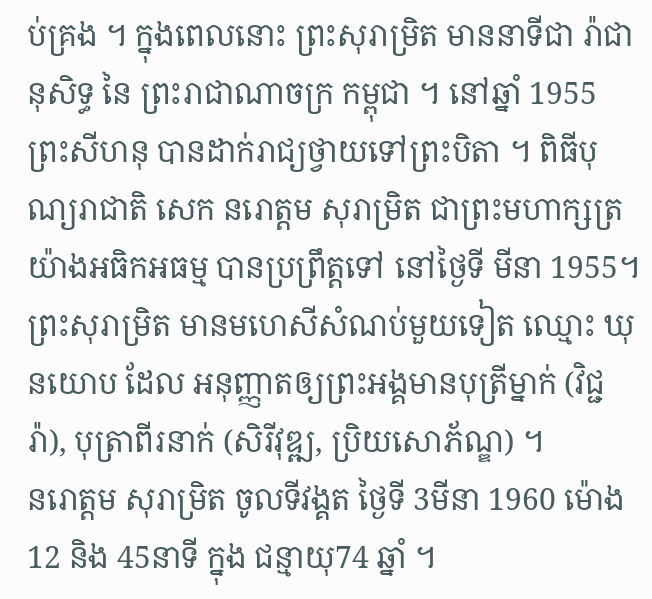ប់គ្រង ។ ក្នុងពេលនោះ ព្រះសុរាម្រិត មាននាទីជា រ៉ាជានុសិទ្ធ នៃ ព្រះរាជាណាចក្រ កម្ពុជា ។ នៅឆ្នាំ 1955 ព្រះសីហនុ បានដាក់រាជ្យថ្វាយទៅព្រះបិតា ។ ពិធីបុណ្យរាជាតិ សេក នរោត្តម សុរាម្រិត ជាព្រះមហាក្សត្រ យ៉ាងអធិកអធម្ម បានប្រព្រឹត្តទៅ នៅថ្ងៃទី មីនា 1955។ ព្រះសុរាម្រិត មានមហេសីសំណប់មួយទៀត ឈ្មោះ ឃុនយោប ដែល អនុញ្ញាតឲ្យព្រះអង្គមានបុត្រីម្នាក់ (វិជ្ជរ៉ា), បុត្រាពីរនាក់ (សិរីវុឌ្ឍ, ប្រិយសោភ័ណ្ឌ) ។
នរោត្តម សុរាម្រិត ចូលទីវង្គត ថ្ងៃទី 3មីនា 1960 ម៉ោង 12 និង 45នាទី ក្នុង ជន្មាយុ74 ឆ្នាំ ។